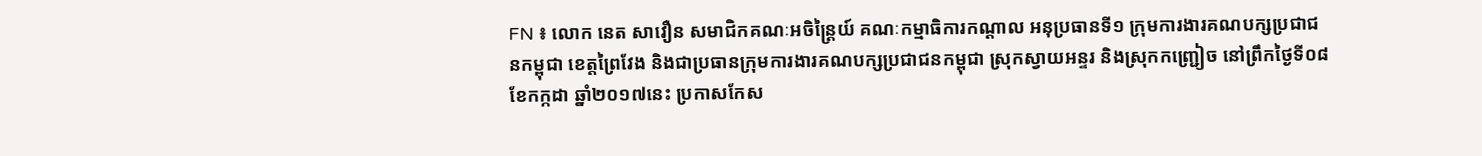FN ៖ លោក នេត សាវឿន សមាជិកគណៈអចិន្រ្តៃយ៍ គណៈកម្មាធិការកណ្តាល អនុប្រធានទី១ ក្រុមការងារគណបក្សប្រជាជនកម្ពុជា ខេត្តព្រៃវែង និងជាប្រធានក្រុមការងារគណបក្សប្រជាជនកម្ពុជា ស្រុកស្វាយអន្ទរ និងស្រុកកញ្ជ្រៀច នៅព្រឹកថ្ងៃទី០៨ ខែកក្កដា ឆ្នាំ២០១៧នេះ ប្រកាសកែស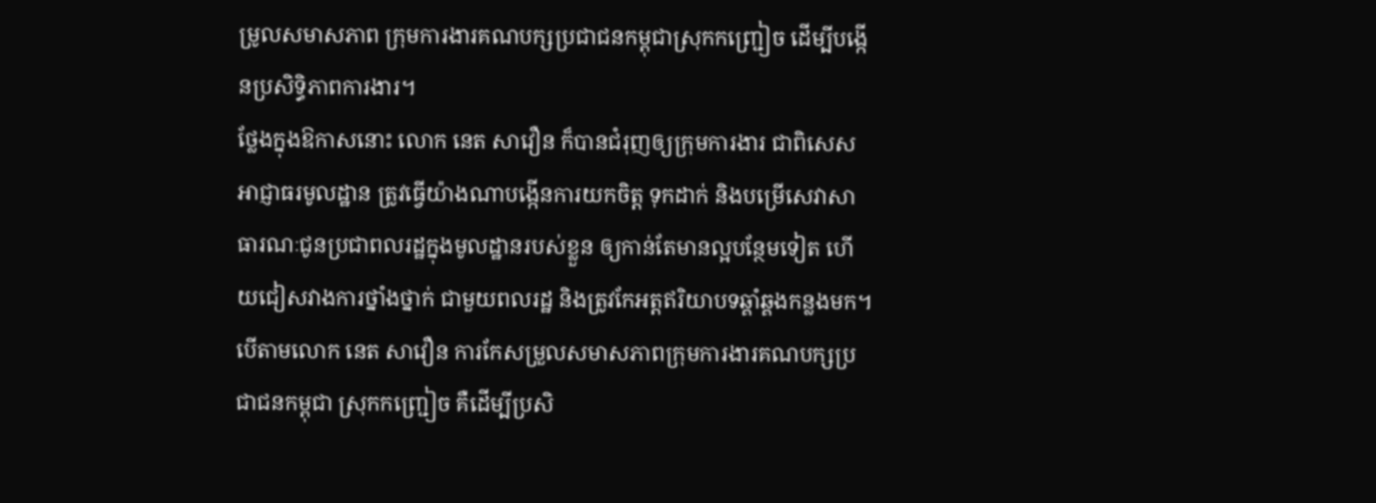ម្រូលសមាសភាព ក្រុមការងារគណបក្សប្រជាជនកម្ពុជាស្រុកកញ្ជ្រៀច ដើម្បីបង្កើនប្រសិទ្ធិភាពការងារ។
ថ្លែងក្នុងឱកាសនោះ លោក នេត សាវឿន ក៏បានជំរុញឲ្យក្រុមការងារ ជាពិសេសអាជ្ញាធរមូលដ្ឋាន ត្រូវធ្វើយ៉ាងណាបង្កើនការយកចិត្ត ទុកដាក់ និងបម្រើសេវាសាធារណៈជូនប្រជាពលរដ្ឋក្នុងមូលដ្ឋានរបស់ខ្លួន ឲ្យកាន់តែមានល្អបន្ថែមទៀត ហើយជៀសវាងការថ្នាំងថ្នាក់ ជាមួយពលរដ្ឋ និងត្រូវកែអត្តឥរិយាបទឆ្គាំឆ្គងកន្លងមក។
បើតាមលោក នេត សាវឿន ការកែសម្រួលសមាសភាពក្រុមការងារគណបក្សប្រជាជនកម្ពុជា ស្រុកកញ្ជ្រៀច គឺដើម្បីប្រសិ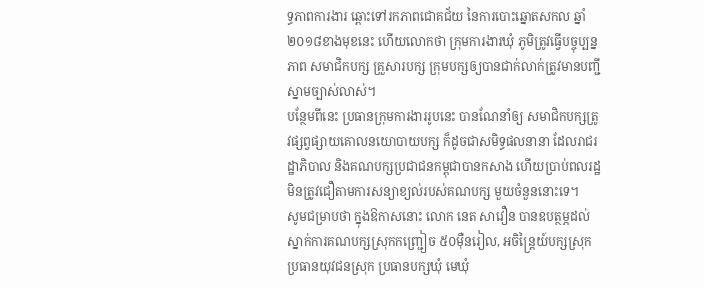ទ្ធភាពការងារ ឆ្ពោះទៅរកភាពជោគជ័យ នៃការបោះឆ្នោតសកល ឆ្នាំ២០១៨ខាងមុខនេះ ហើយលោកថា ក្រុមការងារឃុំ ភូមិត្រូវធ្វើបច្ចុប្បន្នភាព សមាជិកបក្ស គ្រួសារបក្ស ក្រុមបក្សឲ្យបានជាក់លាក់ត្រូវមានបញ្ជីស្នាមច្បាស់លាស់។
បន្ថែមពីនេះ ប្រធានក្រុមការងាររូបនេះ បានណែនាំឲ្យ សមាជិកបក្សត្រូវផ្សព្វផ្សាយគោលនយោបាយបក្ស ក៏ដូចជាសមិទ្ធផលនានា ដែលរាជរដ្ឋាភិបាល និងគណបក្សប្រជាជនកម្ពុជាបានកសាង ហើយប្រាប់ពលរដ្ឋមិនត្រូវជឿតាមការសន្យាខ្យល់របស់គណបក្ស មួយចំនួននោះទេ។
សូមជម្រាបថា ក្នុងឱកាសនោះ លោក នេត សាវឿន បានឧបត្ថម្ភដល់ស្នាក់ការគណបក្សស្រុកកញ្ជ្រៀច ៥០ម៉ឺនរៀល, អចិន្រ្តៃយ៍បក្សស្រុក ប្រធានយុវជនស្រុក ប្រធានបក្សឃុំ មេឃុំ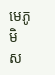មេភូមិ ស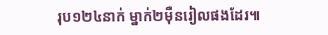រុប១២៤នាក់ ម្នាក់២ម៉ឺនរៀលផងដែរ៕